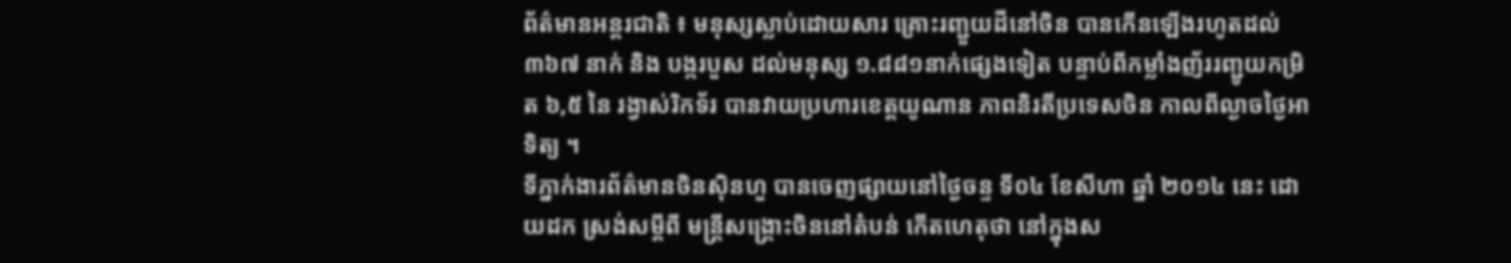ព័ត៌មានអន្តរជាតិ ៖ មនុស្សស្លាប់ដោយសារ គ្រោះរញ្ជួយដីនៅចិន បានកើនឡើងរហូតដល់ ៣៦៧ នាក់ និង បង្ករបួស ដល់មនុស្ស ១.៨៨១នាក់ផ្សេងទៀត បន្ទាប់ពីកម្លាំងញ័ររញ្ជូយកម្រិត ៦,៥ នៃ រង្វាស់រិកទ័រ បានវាយប្រហារខេត្តយូណាន ភាពនិរតីប្រទេសចិន កាលពីល្ងាចថ្ងៃអាទិត្យ ។
ទីភ្នាក់ងារព័ត៌មានចិនស៊ិនហួ បានចេញផ្សាយនៅថ្ងៃចន្ទ ទី០៤ ខែសីហា ឆ្នាំ ២០១៤ នេះ ដោយដក ស្រង់សម្តីពី មន្ត្រីសង្គ្រោះចិននៅតំបន់ កើតហេតុថា នៅក្នុងស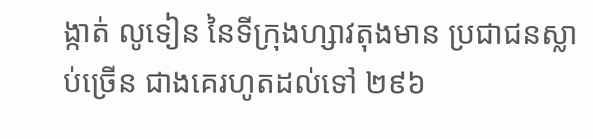ង្កាត់ លូទៀន នៃទីក្រុងហ្សាវតុងមាន ប្រជាជនស្លាប់ច្រើន ជាងគេរហូតដល់ទៅ ២៩៦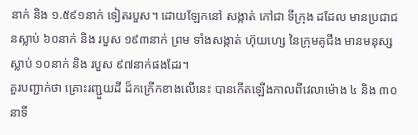នាក់ និង ១.៥៩១នាក់ ទៀតរបួស។ ដោយឡែកនៅ សង្កាត់ កៅជា ទីក្រុង ដដែល មានប្រជាជនស្លាប់ ៦០នាក់ និង របួស ១៩៣នាក់ ព្រម ទាំងសង្កាត់ ហ៊ុយហ្សេ នៃក្រុមគូជីង មានមនុស្សស្លាប់ ១០នាក់ និង របួស ៩៧នាក់ផងដែរ។
គួរបញ្ជាក់ថា គ្រោះរញ្ជួយដី ដ៏កក្រើកខាងលើនេះ បានកើតឡើងកាលពីវេលាម៉ោង ៤ និង ៣០ នាទី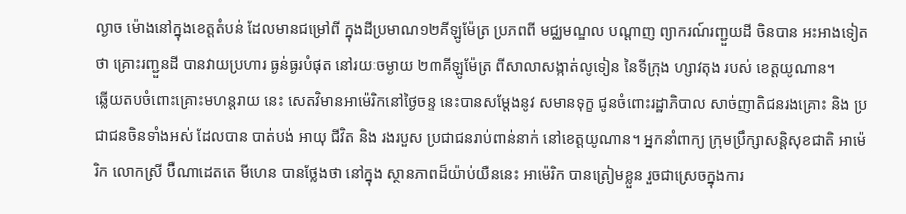ល្ងាច ម៉ោងនៅក្នុងខេត្តតំបន់ ដែលមានជម្រៅពី ក្នុងដីប្រមាណ១២គីឡូម៉ែត្រ ប្រភពពី មជ្ឈមណ្ឌល បណ្តាញ ព្យាករណ៍រញ្ជួយដី ចិនបាន អះអាងទៀតថា គ្រោះរញ្ជួនដី បានវាយប្រហារ ធ្ងន់ធ្ងរបំផុត នៅរយៈចម្ងាយ ២៣គីឡូម៉ែត្រ ពីសាលាសង្កាត់លូទៀន នៃទីក្រុង ហ្សាវតុង របស់ ខេត្តយូណាន។
ឆ្លើយតបចំពោះគ្រោះមហន្តរាយ នេះ សេតវិមានអាម៉េរិកនៅថ្ងៃចន្ទ នេះបានសម្តែងនូវ សមានទុក្ខ ជូនចំពោះរដ្ឋាភិបាល សាច់ញាតិជនរងគ្រោះ និង ប្រជាជនចិនទាំងអស់ ដែលបាន បាត់បង់ អាយុ ជីវិត និង រងរបួស ប្រជាជនរាប់ពាន់នាក់ នៅខេត្តយូណាន។ អ្នកនាំពាក្យ ក្រុមប្រឹក្សាសន្តិសុខជាតិ អាម៉េរិក លោកស្រី ប៊ឺណាដេតតេ មីហេន បានថ្លែងថា នៅក្នុង ស្ថានភាពដ៏យ៉ាប់យឺននេះ អាម៉េរិក បានត្រៀមខ្លួន រួចជាស្រេចក្នុងការ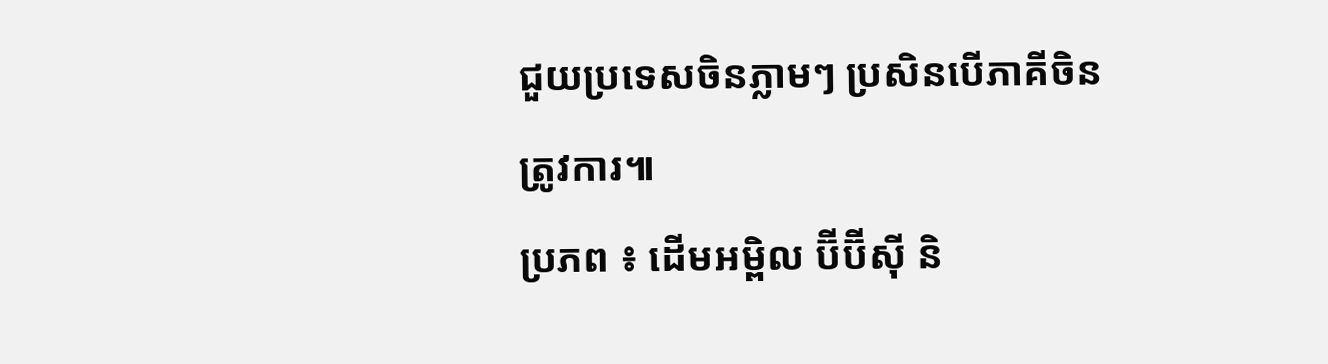ជួយប្រទេសចិនភ្លាមៗ ប្រសិនបើភាគីចិនត្រូវការ៕
ប្រភព ៖ ដើមអម្ពិល ប៊ីប៊ីស៊ី និ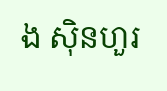ង ស៊ិនហួរ